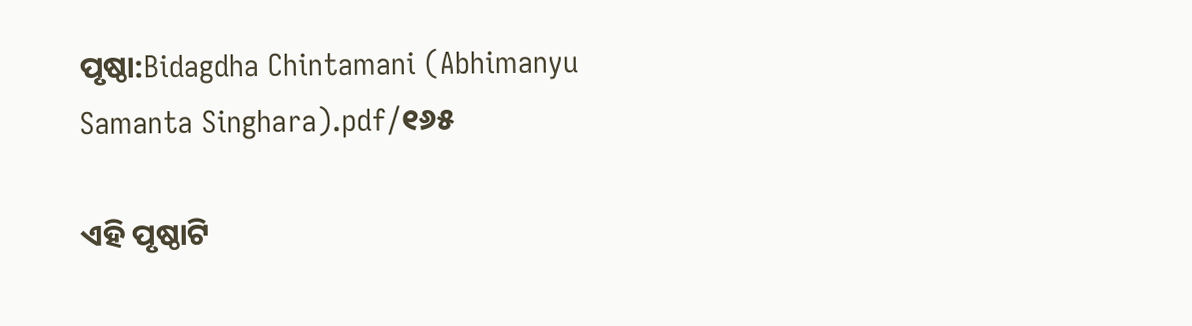ପୃଷ୍ଠା:Bidagdha Chintamani (Abhimanyu Samanta Singhara).pdf/୧୬୫

ଏହି ପୃଷ୍ଠାଟି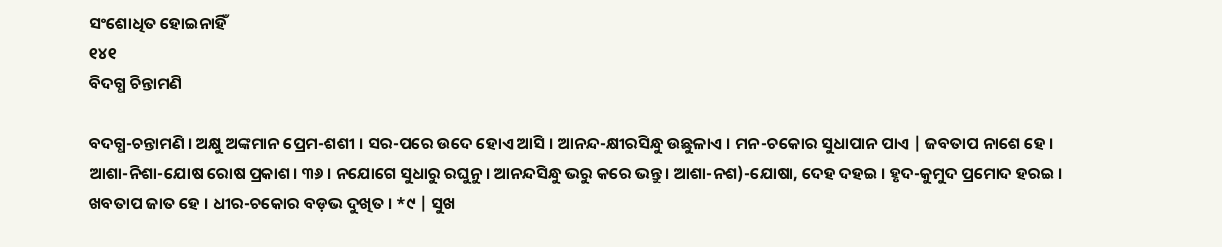ସଂଶୋଧିତ ହୋଇନାହିଁ
୧୪୧
ବିଦଗ୍ଧ ଚିନ୍ତାମଣି

ବଦଗ୍ଧ-ଚନ୍ତାମଣି । ଅକ୍ଷୁ ଅଙ୍କମାନ ପ୍ରେମ-ଶଶୀ । ସର-ପରେ ଉଦେ ହୋଏ ଆସି । ଆନନ୍ଦ-କ୍ଷୀରସିନ୍ଧୁ ଉଛୁଳାଏ । ମନ-ଚକୋର ସୁଧାପାନ ପାଏ | ଜବତାପ ନାଶେ ହେ । ଆଶା-ନିଶା-ଯୋଷ ରୋଷ ପ୍ରକାଶ। ୩୬ । ନଯୋଗେ ସୁଧାରୁ ରଘୁନୁ । ଆନନ୍ଦସିନ୍ଧୁ ଭରୁ କରେ ଭନ୍ତୁ । ଆଶା-ନଶ)-ଯୋଷା, ଦେହ ଦହଇ । ହୃଦ-କୁମୁଦ ପ୍ରମୋଦ ହରଇ । ଖବତାପ ଜାତ ହେ । ଧୀର-ଚକୋର ବଡ଼ଭ ଦୁଖିତ । *୯ | ସୁଖ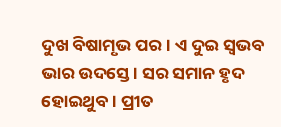ଦୁଖ ବିଷାମୃଭ ପର । ଏ ଦୁଇ ସ୍ଵଭବ ଭାର ଉଦସ୍ତେ । ସର ସମାନ ହୃଦ ହୋଇଥୁବ । ପ୍ରୀତ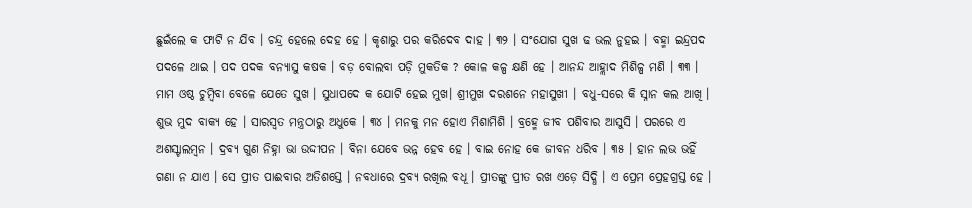ଛୁଇଁଲେ କ ଫାଟି ନ ଯିବ । ଚନ୍ଦ୍ର ହେଲେ ଦେହ ହେ । କୃଶାରୁ ପର କରିଦେବ ଦାହ । ୩୨ । ସଂଯୋଗ ସୁଖ ଢ ଭଲ ନୁହଇ । ବହ୍ମା ଇନ୍ଦ୍ରପଦ ପଦଳେ ଥାଇ । ପଦ ପଦକ ବନ୍ୟାସୁ କଷକ । ବଡ଼ ବୋଲବା ପଡ଼ି ମୁକତିକ ? କୋଳ କଳ୍ପ କ୍ଷଣି ହେ । ଆନନ୍ଦ ଆହ୍ଲାଦ ମିଶିଳ୍ପ ମଣି । ୩୩ । ମାମ ଓଷ୍ଠ ଚୁମ୍ବିବା ବେଳେ ଯେତେ ସୁଖ । ସୁଧାପଦେ କ ଯୋଟି ହେଇ ମୁଖ। ଶ୍ରୀମୁଖ ଦରଶନେ ମହାସୁଖୀ । ବଧୁ-ସରେ କି ସ୍ନାନ କଲ ଆଖି । ଶୁଭ ମୁଦ ବାକ୍ୟ ହେ । ସାରସ୍ଵତ ମନ୍ତ୍ରଠାରୁ ଅଧୁକେ । ୩୪ । ମନକୁ ମନ ହୋଏ ମିଶାମିଶି । ବ୍ରହ୍ମେ ଜୀବ ପଶିବାର ଆସୁସି । ପରରେ ଏ ଅଶସ୍ଟାଲମ୍ବନ । ଦ୍ରବ୍ୟ ଗୁଣ ନିହ୍ନା ଭା ଉଦ୍ଦୀପନ । ବିନା ଯେବେ ଭନ୍ନ ହେବ ହେ । ବାଇ ନୋହ କେ ଜୀବନ ଧରିବ । ୩୫ । ହାନ ଲଭ ଭହିଁ ଗଣା ନ ଯାଏ । ସେ ପ୍ରୀତ ପାଈବାର ଅତିଶସ୍ତେ । ନବଧାରେ ଦ୍ରବ୍ୟ ରଖିଲ ବଧୂ । ପ୍ରୀତଙ୍କୁ ପ୍ରୀତ ରଖ ଏଡ଼େ ସିଦ୍ଧି । ଏ ପ୍ରେମ ପ୍ରେହଗ୍ରସ୍ତ ହେ ।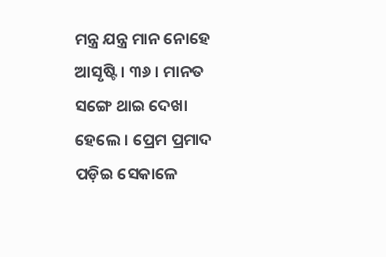ମନ୍ତ୍ର ଯନ୍ତ୍ର ମାନ ନୋହେ ଆସୃଷ୍ଟି । ୩୬ । ମାନତ ସଙ୍ଗେ ଥାଇ ଦେଖା ହେଲେ । ପ୍ରେମ ପ୍ରମାଦ ପଡ଼ିଇ ସେକାଳେ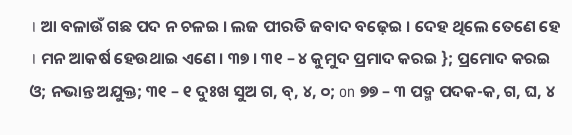। ଆ ବଳାଉଁ ଗଛ ପଦ ନ ଚଳଇ । ଲଜ ପୀରତି ଜବାଦ ବଢ଼େଇ । ଦେହ ଥିଲେ ତେଣେ ହେ । ମନ ଆକର୍ଷ ହେଉଥାଇ ଏଣେ । ୩୭ । ୩୧ – ୪ କୁମୁଦ ପ୍ରମାଦ କରଇ }; ପ୍ରମୋଦ କରଇ ଓ; ନଭାନ୍ତ ଅଯୁକ୍ତ; ୩୧ – ୧ ଦୁଃଖ ସୁଅ ଗ, ବ୍, ୪, ୦; on ୭୭ – ୩ ପଦ୍ମ ପଦକ-କ, ଗ, ଘ, ୪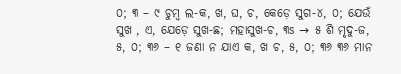୦; ୩ – ୯ ଚୁମ୍ବ ଲ-କ, ଖ, ଘ, ଚ, କେଡ଼େ ସୁଗ-୪, ୦; ଯେଉଁ ସୁଖ , ଏ, ଯେଡ଼େ ସୁଖ-ଛ; ମହାସୁଖ-ଚ, ୩s → ୫ ଶି ମୃଦୁ-ଜ, ୫, ୦; ୩୬ – ୧ ଜଣା ନ ଯାଏ କ, ଖ ଚ, ୫, ୦; ୩୬ ୩୬ ମାନ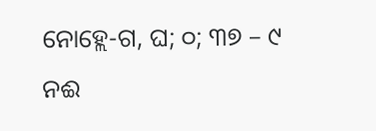ନୋହ୍ଲେ-ଗ, ଘ; ୦; ୩୭ – ୯ ନଈ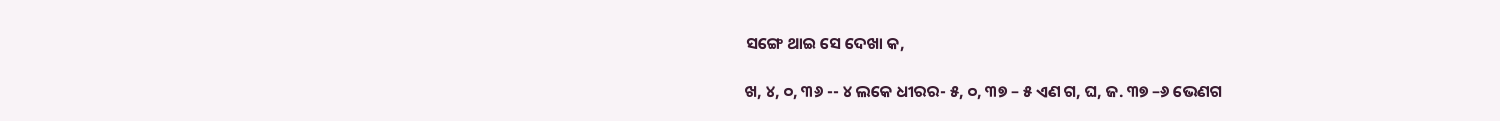ସଙ୍ଗେ ଥାଇ ସେ ଦେଖା କ,

ଖ, ୪, ୦, ୩୬ -- ୪ ଲକେ ଧୀରର- ୫, ୦, ୩୭ – ୫ ଏଣ ଗ, ଘ, ଜ. ୩୭ –୬ ଭେଣଗ